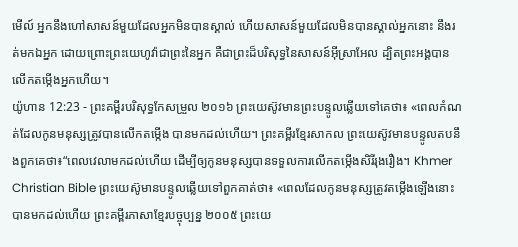មើល៍ អ្នកនឹងហៅសាសន៍មួយដែលអ្នកមិនបានស្គាល់ ហើយសាសន៍មួយដែលមិនបានស្គាល់អ្នកនោះ នឹងរត់មកឯអ្នក ដោយព្រោះព្រះយេហូវ៉ាជាព្រះនៃអ្នក គឺជាព្រះដ៏បរិសុទ្ធនៃសាសន៍អ៊ីស្រាអែល ដ្បិតព្រះអង្គបានលើកតម្កើងអ្នកហើយ។
យ៉ូហាន 12:23 - ព្រះគម្ពីរបរិសុទ្ធកែសម្រួល ២០១៦ ព្រះយេស៊ូវមានព្រះបន្ទូលឆ្លើយទៅគេថា៖ «ពេលកំណត់ដែលកូនមនុស្សត្រូវបានលើកតម្កើង បានមកដល់ហើយ។ ព្រះគម្ពីរខ្មែរសាកល ព្រះយេស៊ូវមានបន្ទូលតបនឹងពួកគេថា៖“ពេលវេលាមកដល់ហើយ ដើម្បីឲ្យកូនមនុស្សបានទទួលការលើកតម្កើងសិរីរុងរឿង។ Khmer Christian Bible ព្រះយេស៊ូមានបន្ទូលឆ្លើយទៅពួកគាត់ថា៖ «ពេលដែលកូនមនុស្សត្រូវតម្កើងឡើងនោះ បានមកដល់ហើយ ព្រះគម្ពីរភាសាខ្មែរបច្ចុប្បន្ន ២០០៥ ព្រះយេ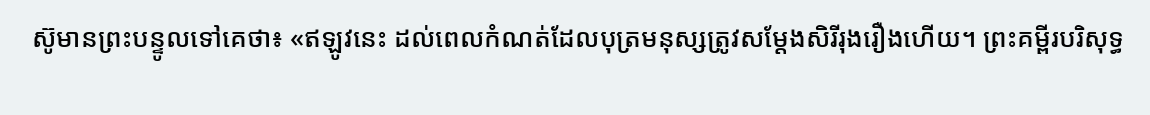ស៊ូមានព្រះបន្ទូលទៅគេថា៖ «ឥឡូវនេះ ដល់ពេលកំណត់ដែលបុត្រមនុស្សត្រូវសម្តែងសិរីរុងរឿងហើយ។ ព្រះគម្ពីរបរិសុទ្ធ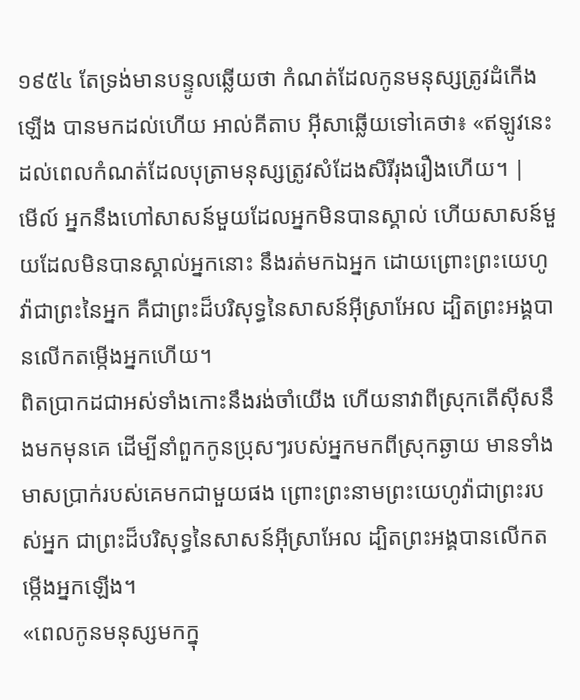១៩៥៤ តែទ្រង់មានបន្ទូលឆ្លើយថា កំណត់ដែលកូនមនុស្សត្រូវដំកើងឡើង បានមកដល់ហើយ អាល់គីតាប អ៊ីសាឆ្លើយទៅគេថា៖ «ឥឡូវនេះ ដល់ពេលកំណត់ដែលបុត្រាមនុស្សត្រូវសំដែងសិរីរុងរឿងហើយ។ |
មើល៍ អ្នកនឹងហៅសាសន៍មួយដែលអ្នកមិនបានស្គាល់ ហើយសាសន៍មួយដែលមិនបានស្គាល់អ្នកនោះ នឹងរត់មកឯអ្នក ដោយព្រោះព្រះយេហូវ៉ាជាព្រះនៃអ្នក គឺជាព្រះដ៏បរិសុទ្ធនៃសាសន៍អ៊ីស្រាអែល ដ្បិតព្រះអង្គបានលើកតម្កើងអ្នកហើយ។
ពិតប្រាកដជាអស់ទាំងកោះនឹងរង់ចាំយើង ហើយនាវាពីស្រុកតើស៊ីសនឹងមកមុនគេ ដើម្បីនាំពួកកូនប្រុសៗរបស់អ្នកមកពីស្រុកឆ្ងាយ មានទាំងមាសប្រាក់របស់គេមកជាមួយផង ព្រោះព្រះនាមព្រះយេហូវ៉ាជាព្រះរបស់អ្នក ជាព្រះដ៏បរិសុទ្ធនៃសាសន៍អ៊ីស្រាអែល ដ្បិតព្រះអង្គបានលើកតម្កើងអ្នកឡើង។
«ពេលកូនមនុស្សមកក្នុ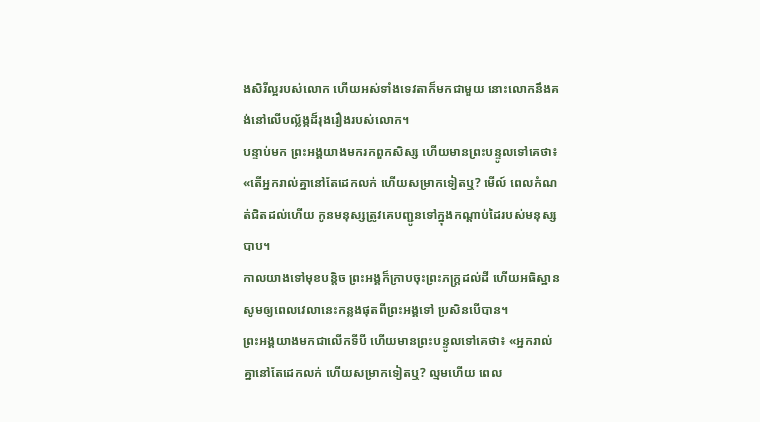ងសិរីល្អរបស់លោក ហើយអស់ទាំងទេវតាក៏មកជាមួយ នោះលោកនឹងគង់នៅលើបល្ល័ង្កដ៏រុងរឿងរបស់លោក។
បន្ទាប់មក ព្រះអង្គយាងមករកពួកសិស្ស ហើយមានព្រះបន្ទូលទៅគេថា៖ «តើអ្នករាល់គ្នានៅតែដេកលក់ ហើយសម្រាកទៀតឬ? មើល៍ ពេលកំណត់ជិតដល់ហើយ កូនមនុស្សត្រូវគេបញ្ជូនទៅក្នុងកណ្តាប់ដៃរបស់មនុស្សបាប។
កាលយាងទៅមុខបន្តិច ព្រះអង្គក៏ក្រាបចុះព្រះភក្ត្រដល់ដី ហើយអធិស្ឋានសូមឲ្យពេលវេលានេះកន្លងផុតពីព្រះអង្គទៅ ប្រសិនបើបាន។
ព្រះអង្គយាងមកជាលើកទីបី ហើយមានព្រះបន្ទូលទៅគេថា៖ «អ្នករាល់គ្នានៅតែដេកលក់ ហើយសម្រាកទៀតឬ? ល្មមហើយ ពេល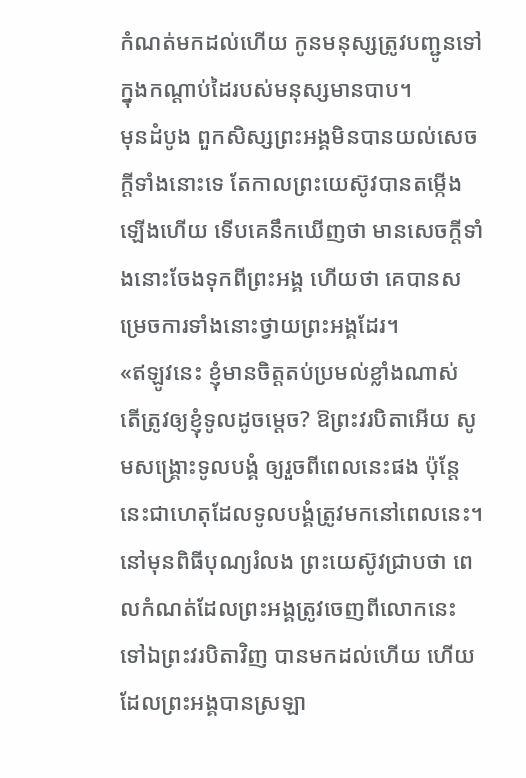កំណត់មកដល់ហើយ កូនមនុស្សត្រូវបញ្ជូនទៅក្នុងកណ្ដាប់ដៃរបស់មនុស្សមានបាប។
មុនដំបូង ពួកសិស្សព្រះអង្គមិនបានយល់សេចក្តីទាំងនោះទេ តែកាលព្រះយេស៊ូវបានតម្កើងឡើងហើយ ទើបគេនឹកឃើញថា មានសេចក្តីទាំងនោះចែងទុកពីព្រះអង្គ ហើយថា គេបានសម្រេចការទាំងនោះថ្វាយព្រះអង្គដែរ។
«ឥឡូវនេះ ខ្ញុំមានចិត្តតប់ប្រមល់ខ្លាំងណាស់ តើត្រូវឲ្យខ្ញុំទូលដូចម្តេច? ឱព្រះវរបិតាអើយ សូមសង្គ្រោះទូលបង្គំ ឲ្យរួចពីពេលនេះផង ប៉ុន្តែ នេះជាហេតុដែលទូលបង្គំត្រូវមកនៅពេលនេះ។
នៅមុនពិធីបុណ្យរំលង ព្រះយេស៊ូវជ្រាបថា ពេលកំណត់ដែលព្រះអង្គត្រូវចេញពីលោកនេះ ទៅឯព្រះវរបិតាវិញ បានមកដល់ហើយ ហើយដែលព្រះអង្គបានស្រឡា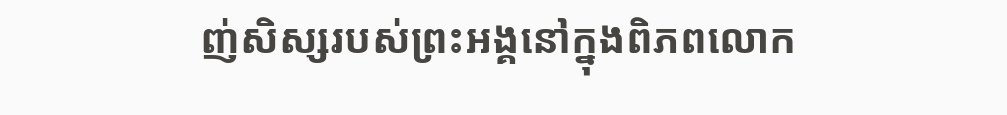ញ់សិស្សរបស់ព្រះអង្គនៅក្នុងពិភពលោក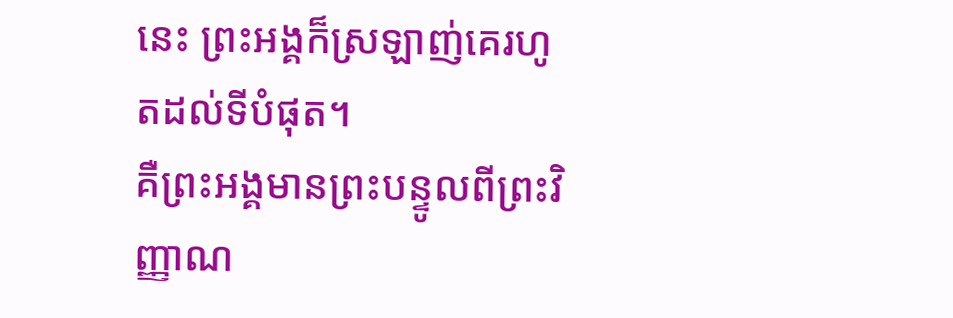នេះ ព្រះអង្គក៏ស្រឡាញ់គេរហូតដល់ទីបំផុត។
គឺព្រះអង្គមានព្រះបន្ទូលពីព្រះវិញ្ញាណ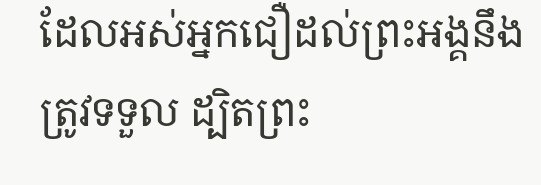ដែលអស់អ្នកជឿដល់ព្រះអង្គនឹងត្រូវទទួល ដ្បិតព្រះ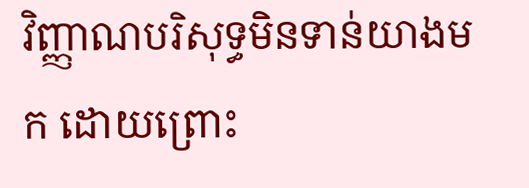វិញ្ញាណបរិសុទ្ធមិនទាន់យាងមក ដោយព្រោះ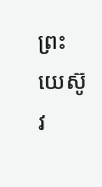ព្រះយេស៊ូវ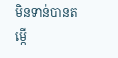មិនទាន់បានតម្កើ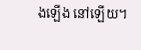ងឡើង នៅឡើយ។